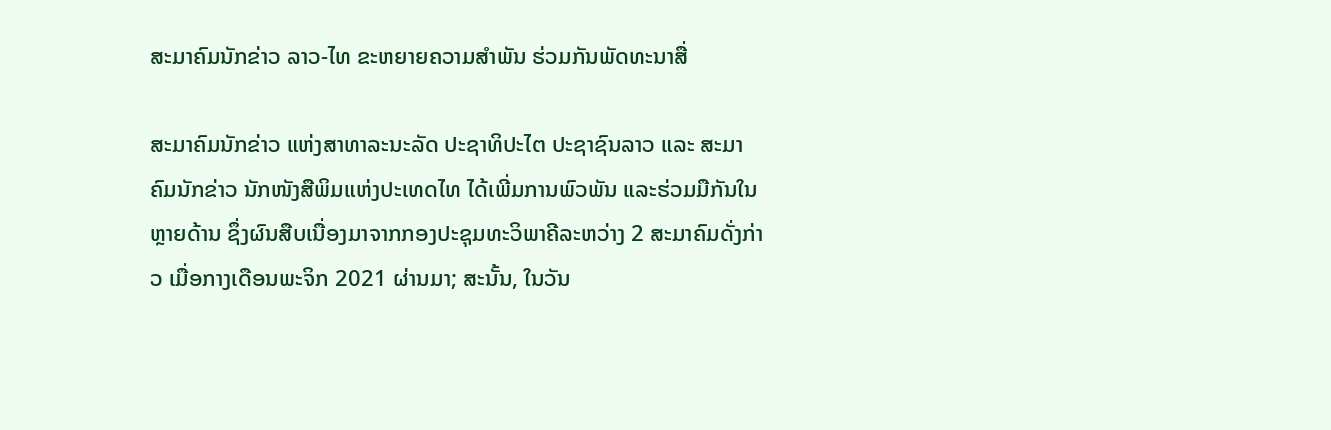ສະມາຄົມນັກຂ່າວ ລາວ-ໄທ ຂະຫຍາຍຄວາມສຳພັນ ຮ່ວມກັນພັດທະນາສື່

ສະມາຄົມນັກຂ່າວ ແຫ່ງສາທາລະນະລັດ ປະຊາທິປະໄຕ ປະຊາຊົນລາວ ແລະ ສະມາຄົມນັກຂ່າວ ນັກໜັງສືພິມແຫ່ງປະເທດໄທ ໄດ້ເພີ່ມການພົວພັນ ແລະຮ່ວມມືກັນໃນຫຼາຍດ້ານ ຊຶ່ງຜົນສືບເນື່ອງມາຈາກກອງປະຊຸມທະວິພາຄີລະຫວ່າງ 2 ສະມາຄົມດັ່ງກ່າວ ເມື່ອກາງເດືອນພະຈິກ 2021 ຜ່ານມາ; ສະນັ້ນ, ໃນວັນ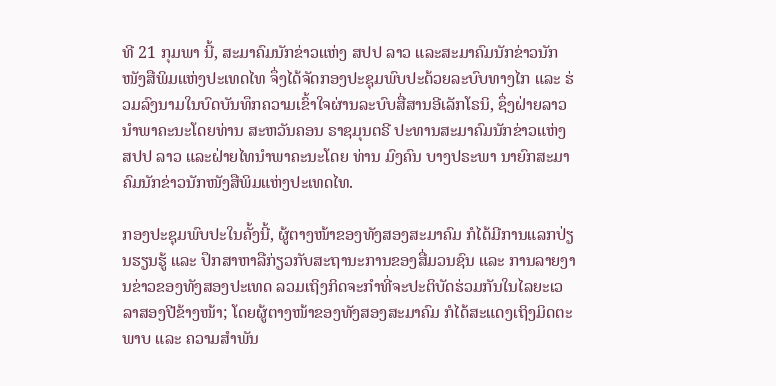ທີ 21 ກຸມພາ ນີ້, ສະມາຄົມນັກຂ່າວແຫ່ງ ສປປ ລາວ ແລະສະມາຄົມນັກຂ່າວນັກໜັງສືພິມແຫ່ງປະເທດໄທ ຈຶ່ງໄດ້ຈັດກອງປະຊຸມພົບປະດ້ວຍລະບົບທາງໄກ ແລະ ຮ່ວມລົງນາມໃນບົດບັນທຶກຄວາມເຂົ້າໃຈຜ່ານລະບົບສື່ສານອີເລັກໂຣນິ, ຊຶ່ງຝ່າຍລາວນໍາພາຄະນະໂດຍທ່ານ ສະຫວັນຄອນ ຣາຊມຸນຕຣີ ປະທານສະມາຄົມນັກຂ່າວແຫ່ງ ສປປ ລາວ ແລະຝ່າຍໄທນໍາພາຄະນະໂດຍ ທ່ານ ມົງຄົນ ບາງປຣະພາ ນາຍົກສະມາຄົມນັກຂ່າວນັກໜັງສືພິມແຫ່ງປະເທດໄທ.

ກອງປະຊຸມພົບປະໃນຄັ້ງນີ້, ຜູ້ຕາງໜ້າຂອງທັງສອງສະມາຄົມ ກໍໄດ້ມີການແລກປ່ຽນຮຽນຮູ້ ແລະ ປຶກສາຫາລືກ່ຽວກັບສະຖານະການຂອງສື່ມວນຊົນ ແລະ ການລາຍງານຂ່າວຂອງທັງສອງປະເທດ ລວມເຖິງກິດຈະກໍາທີ່ຈະປະຕິບັດຮ່ວມກັນໃນໄລຍະເວລາສອງປີຂ້າງໜ້າ; ໂດຍຜູ້ຕາງໜ້າຂອງທັງສອງສະມາຄົມ ກໍໄດ້ສະແດງເຖິງມິດຕະພາບ ແລະ ຄວາມສໍາພັນ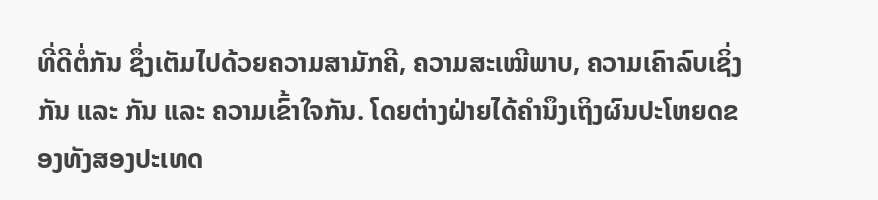ທີ່ດີຕໍ່ກັນ ຊຶ່ງເຕັມໄປດ້ວຍຄວາມສາມັກຄີ, ຄວາມສະເໝີພາບ, ຄວາມເຄົາລົບເຊິ່ງກັນ ແລະ ກັນ ແລະ ຄວາມເຂົ້າໃຈກັນ. ໂດຍຕ່າງຝ່າຍໄດ້ຄໍານຶງເຖິງຜົນປະໂຫຍດຂອງທັງສອງປະເທດ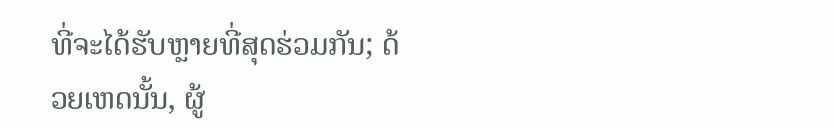ທີ່ຈະໄດ້ຮັບຫຼາຍທີ່ສຸດຮ່ວມກັນ; ດ້ວຍເຫດນັ້ນ, ຜູ້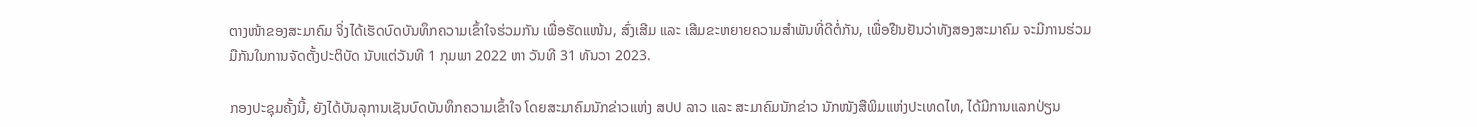ຕາງໜ້າຂອງສະມາຄົມ ຈິ່ງໄດ້ເຮັດບົດບັນທຶກຄວາມເຂົ້າໃຈຮ່ວມກັນ ເພື່ອຮັດແໜ້ນ, ສົ່ງເສີມ ແລະ ເສີມຂະຫຍາຍຄວາມສໍາພັນທີ່ດີຕໍ່ກັນ, ເພື່ອຢືນຢັນວ່າທັງສອງສະມາຄົມ ຈະມີການຮ່ວມມືກັນໃນການຈັດຕັ້ງປະຕິບັດ ນັບແຕ່ວັນທີ 1 ກຸມພາ 2022 ຫາ ວັນທີ 31 ທັນວາ 2023.

ກອງປະຊຸມຄັ້ງນີ້, ຍັງໄດ້ບັນລຸການເຊັນບົດບັນທຶກຄວາມເຂົ້າໃຈ ໂດຍສະມາຄົມນັກຂ່າວແຫ່ງ ສປປ ລາວ ແລະ ສະມາຄົມນັກຂ່າວ ນັກໜັງສືພິມແຫ່ງປະເທດໄທ, ໄດ້ມີການແລກປ່ຽນ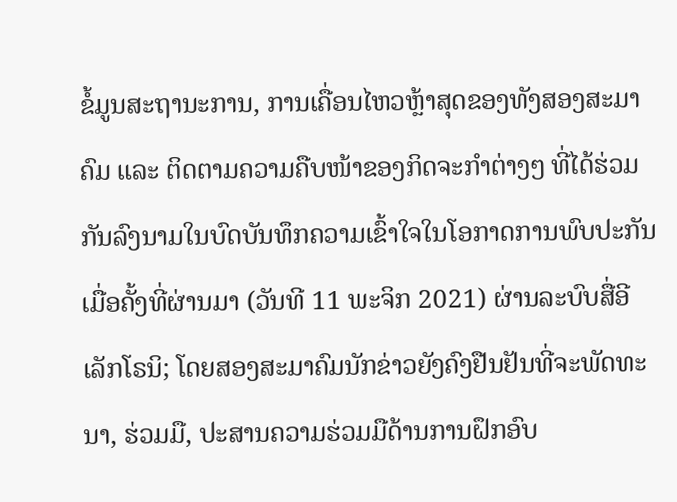ຂໍ້ມູນສະຖານະການ, ການເຄື່ອນໄຫວຫຼ້າສຸດຂອງທັງສອງສະມາຄົມ ແລະ ຕິດຕາມຄວາມຄືບໜ້າຂອງກິດຈະກໍາຕ່າງໆ ທີ່ໄດ້ຮ່ວມກັນລົງນາມໃນບົດບັນທຶກຄວາມເຂົ້າໃຈໃນໂອກາດການພົບປະກັນເມື່ອຄັ້ງທີ່ຜ່ານມາ (ວັນທີ 11 ພະຈິກ 2021) ຜ່ານລະບົບສື່ອີເລັກໂຣນິ; ໂດຍສອງສະມາຄົມນັກຂ່າວຍັງຄົງຢືນຢັນທີ່ຈະພັດທະນາ, ຮ່ວມມື, ປະສານຄວາມຮ່ວມມືດ້ານການຝຶກອົບ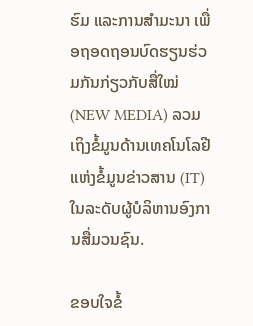ຮົມ ແລະການສໍາມະນາ ເພື່ອຖອດຖອນບົດຮຽນຮ່ວມກັນກ່ຽວກັບສື່ໃໝ່ (NEW MEDIA) ລວມເຖິງຂໍ້ມູນດ້ານເທຄໂນໂລຢີແຫ່ງຂໍ້ມູນຂ່າວສານ (IT) ໃນລະດັບຜູ້ບໍລິຫານອົງການສື່ມວນຊົນ.

ຂອບໃຈຂໍ້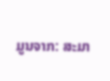ມູນຈາກ: ສະມາ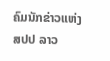ຄົມນັກຂ່າວແຫ່ງ ສປປ ລາວ